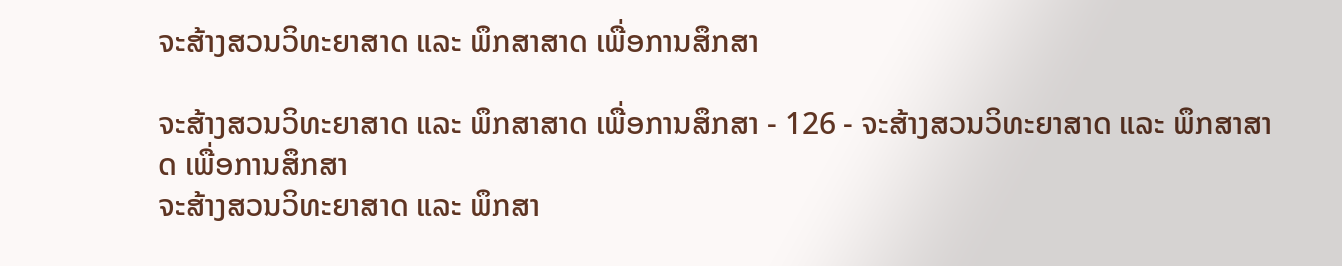ຈະສ້າງສວນວິທະຍາສາດ ແລະ ພຶກສາສາດ ເພື່ອການສຶກສາ

ຈະສ້າງສວນວິທະຍາສາດ ແລະ ພຶກສາສາດ ເພື່ອການສຶກສາ - 126 - ຈະສ້າງສວນວິທະຍາສາດ ແລະ ພຶກສາສາດ ເພື່ອການສຶກສາ
ຈະສ້າງສວນວິທະຍາສາດ ແລະ ພຶກສາ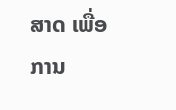ສາດ ເພື່ອການ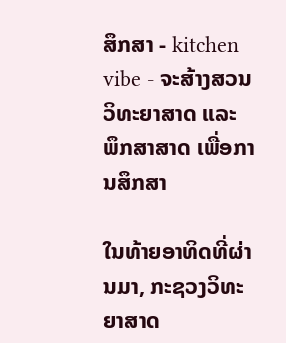ສຶກສາ - kitchen vibe - ຈະສ້າງສວນວິທະຍາສາດ ແລະ ພຶກສາສາດ ເພື່ອການສຶກສາ

ໃນທ້າຍອາທິດທີ່ຜ່ານມາ, ກະຊວງວິທະຍາສາດ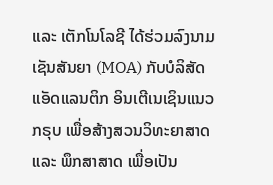ແລະ ເຕັກໂນໂລຊີ ໄດ້ຮ່ວມລົງນາມເຊັນສັນຍາ (MOA) ກັບບໍລິສັດ ແອັດແລນຕິກ ອິນເຕີເນເຊິນແນວ ກຣຸບ ເພື່ອສ້າງສວນວິທະຍາສາດ ແລະ ພຶກສາສາດ ເພື່ອເປັນ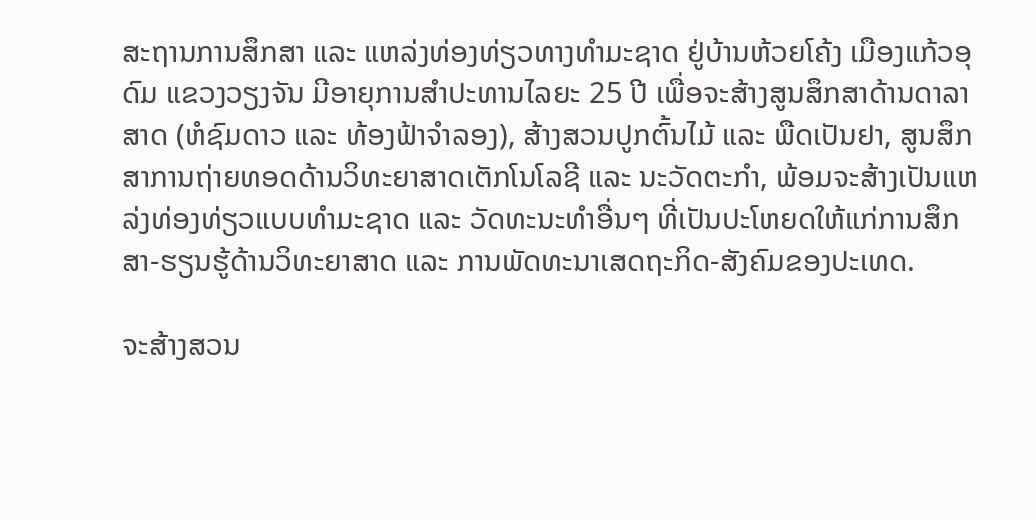ສະຖານການສຶກສາ ແລະ ແຫລ່ງທ່ອງທ່ຽວທາງທໍາມະຊາດ ຢູ່ບ້ານຫ້ວຍໂຄ້ງ ເມືອງແກ້ວອຸດົມ ແຂວງວຽງຈັນ ມີອາຍຸການສໍາປະທານໄລຍະ 25 ປີ ເພື່ອຈະສ້າງສູນສຶກສາດ້ານດາລາສາດ (ຫໍຊົມດາວ ແລະ ທ້ອງຟ້າຈໍາລອງ), ສ້າງສວນປູກຕົ້ນໄມ້ ແລະ ພືດເປັນຢາ, ສູນສຶກສາການຖ່າຍທອດດ້ານວິທະຍາສາດເຕັກໂນໂລຊີ ແລະ ນະວັດຕະກໍາ, ພ້ອມຈະສ້າງເປັນແຫລ່ງທ່ອງທ່ຽວແບບທໍາມະຊາດ ແລະ ວັດທະນະທໍາອື່ນໆ ທີ່ເປັນປະໂຫຍດໃຫ້ແກ່ການສຶກສາ-ຮຽນຮູ້ດ້ານວິທະຍາສາດ ແລະ ການພັດທະນາເສດຖະກິດ-ສັງຄົມຂອງປະເທດ.

ຈະສ້າງສວນ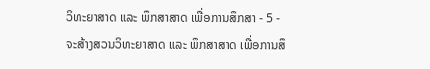ວິທະຍາສາດ ແລະ ພຶກສາສາດ ເພື່ອການສຶກສາ - 5 - ຈະສ້າງສວນວິທະຍາສາດ ແລະ ພຶກສາສາດ ເພື່ອການສຶ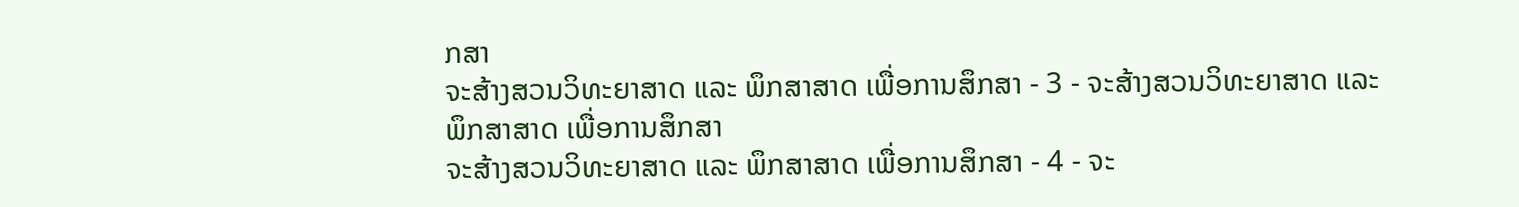ກສາ
ຈະສ້າງສວນວິທະຍາສາດ ແລະ ພຶກສາສາດ ເພື່ອການສຶກສາ - 3 - ຈະສ້າງສວນວິທະຍາສາດ ແລະ ພຶກສາສາດ ເພື່ອການສຶກສາ
ຈະສ້າງສວນວິທະຍາສາດ ແລະ ພຶກສາສາດ ເພື່ອການສຶກສາ - 4 - ຈະ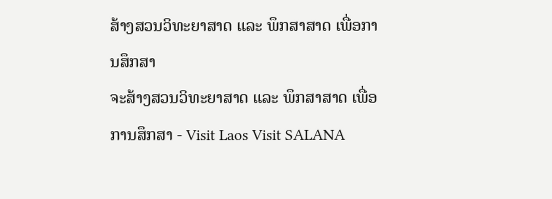ສ້າງສວນວິທະຍາສາດ ແລະ ພຶກສາສາດ ເພື່ອການສຶກສາ
ຈະສ້າງສວນວິທະຍາສາດ ແລະ ພຶກສາສາດ ເພື່ອການສຶກສາ - Visit Laos Visit SALANA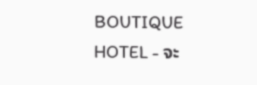BOUTIQUE HOTEL - ຈະ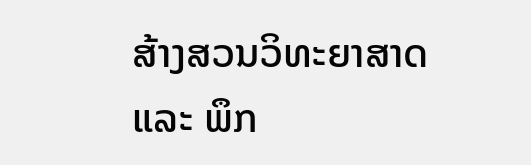ສ້າງສວນວິທະຍາສາດ ແລະ ພຶກ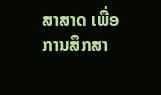ສາສາດ ເພື່ອການສຶກສາ